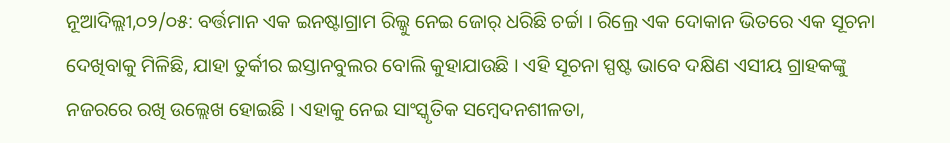ନୂଆଦିଲ୍ଲୀ,୦୨/୦୫: ବର୍ତ୍ତମାନ ଏକ ଇନଷ୍ଟାଗ୍ରାମ ରିଲ୍କୁ ନେଇ ଜୋର୍ ଧରିଛି ଚର୍ଚ୍ଚା । ରିଲ୍ରେ ଏକ ଦୋକାନ ଭିତରେ ଏକ ସୂଚନା ଦେଖିବାକୁ ମିଳିଛି, ଯାହା ତୁର୍କୀର ଇସ୍ତାନବୁଲର ବୋଲି କୁହାଯାଉଛି । ଏହି ସୂଚନା ସ୍ପଷ୍ଟ ଭାବେ ଦକ୍ଷିଣ ଏସୀୟ ଗ୍ରାହକଙ୍କୁ ନଜରରେ ରଖି ଉଲ୍ଲେଖ ହୋଇଛି । ଏହାକୁ ନେଇ ସାଂସ୍କୃତିକ ସମ୍ବେଦନଶୀଳତା,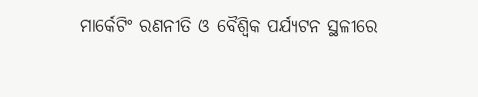ମାର୍କେଟିଂ ରଣନୀତି ଓ ବୈଶ୍ୱିକ ପର୍ଯ୍ୟଟନ ସ୍ଥଳୀରେ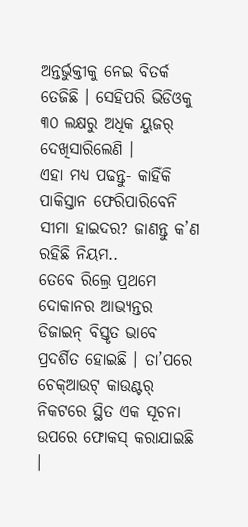ଅନ୍ତର୍ଭୁକ୍ତୀକୁ ନେଇ ବିତର୍କ ତେଜିଛି । ସେହିପରି ଭିଡିଓକୁ ୩୦ ଲକ୍ଷରୁ ଅଧିକ ୟୁଜର୍ ଦେଖିସାରିଲେଣି ।
ଏହା ମଧ୍ୟ ପଢନ୍ତୁ- କାହିଁକି ପାକିସ୍ତାନ ଫେରିପାରିବେନି ସୀମା ହାଇଦର? ଜାଣନ୍ତୁ କ’ଣ ରହିଛି ନିୟମ..
ତେବେ ରିଲ୍ରେ ପ୍ରଥମେ ଦୋକାନର ଆଭ୍ୟନ୍ତର ଡିଜାଇନ୍ ବିସ୍ତୃତ ଭାବେ ପ୍ରଦର୍ଶିତ ହୋଇଛି । ତା’ପରେ ଚେକ୍ଆଉଟ୍ କାଉଣ୍ଟର୍ ନିକଟରେ ସ୍ଥିତ ଏକ ସୂଚନା ଉପରେ ଫୋକସ୍ କରାଯାଇଛି ।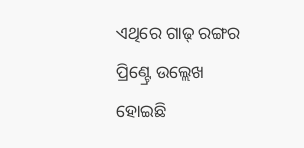ଏଥିରେ ଗାଢ୍ ରଙ୍ଗର ପ୍ରିଣ୍ଟ୍ରେ ଉଲ୍ଲେଖ ହୋଇଛି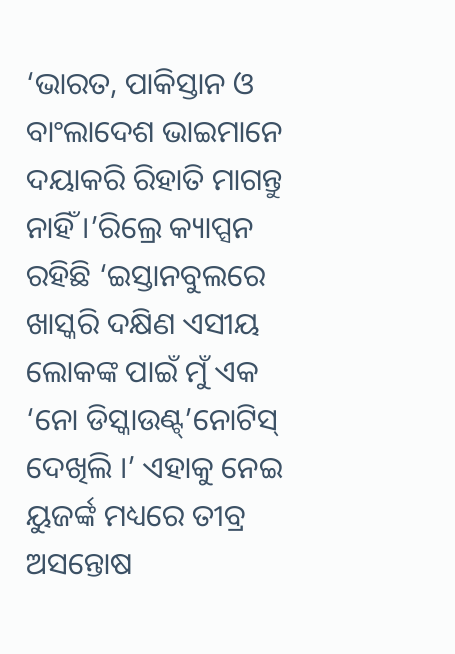‘ଭାରତ, ପାକିସ୍ତାନ ଓ ବାଂଲାଦେଶ ଭାଇମାନେ ଦୟାକରି ରିହାତି ମାଗନ୍ତୁ ନାହିଁ ।’ରିଲ୍ରେ କ୍ୟାପ୍ସନ ରହିଛି ‘ଇସ୍ତାନବୁଲରେ ଖାସ୍କରି ଦକ୍ଷିଣ ଏସୀୟ ଲୋକଙ୍କ ପାଇଁ ମୁଁ ଏକ ‘ନୋ ଡିସ୍କାଉଣ୍ଟ୍’ନୋଟିସ୍ ଦେଖିଲି ।’ ଏହାକୁ ନେଇ ୟୁଜର୍ଙ୍କ ମଧ୍ୟରେ ତୀବ୍ର ଅସନ୍ତୋଷ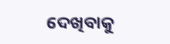ଦେଖିବାକୁ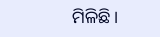ମିଳିଛି ।